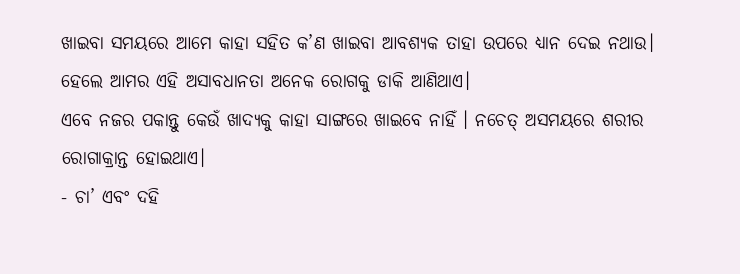ଖାଇବା ସମୟରେ ଆମେ କାହା ସହିତ କ’ଣ ଖାଇବା ଆବଶ୍ୟକ ତାହା ଉପରେ ଧ୍ୟାନ ଦେଇ ନଥାଉ। ହେଲେ ଆମର ଏହି ଅସାବଧାନତା ଅନେକ ରୋଗକୁ ଡାକି ଆଣିଥାଏ।
ଏବେ ନଜର ପକାନ୍ତୁ କେଉଁ ଖାଦ୍ୟକୁ କାହା ସାଙ୍ଗରେ ଖାଇବେ ନାହିଁ । ନଚେତ୍ ଅସମୟରେ ଶରୀର ରୋଗାକ୍ରାନ୍ତ ହୋଇଥାଏ।
- ଚା’ ଏବଂ ଦହି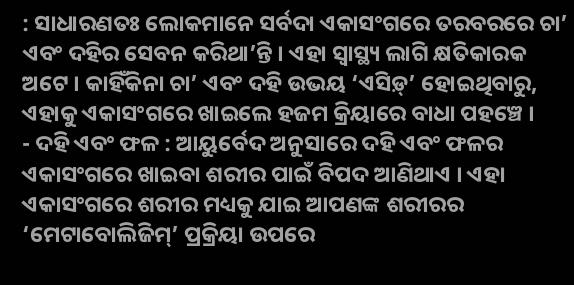: ସାଧାରଣତଃ ଲୋକମାନେ ସର୍ବଦା ଏକାସଂଗରେ ତରବରରେ ଚା’ ଏବଂ ଦହିର ସେବନ କରିଥା’ନ୍ତି । ଏହା ସ୍ୱାସ୍ଥ୍ୟ ଲାଗି କ୍ଷତିକାରକ ଅଟେ । କାହିଁକିନା ଚା’ ଏବଂ ଦହି ଉଭୟ ‘ଏସିଡ଼୍’ ହୋଇଥିବାରୁ, ଏହାକୁ ଏକାସଂଗରେ ଖାଇଲେ ହଜମ କ୍ରିୟାରେ ବାଧା ପହଞ୍ଚେ ।
- ଦହି ଏବଂ ଫଳ : ଆୟୁର୍ବେଦ ଅନୁସାରେ ଦହି ଏବଂ ଫଳର ଏକାସଂଗରେ ଖାଇବା ଶରୀର ପାଇଁ ବିପଦ ଆଣିଥାଏ । ଏହା ଏକାସଂଗରେ ଶରୀର ମଧ୍ୟକୁ ଯାଇ ଆପଣଙ୍କ ଶରୀରର ‘ମେଟାବୋଲିଜିମ୍’ ପ୍ରକ୍ରିୟା ଉପରେ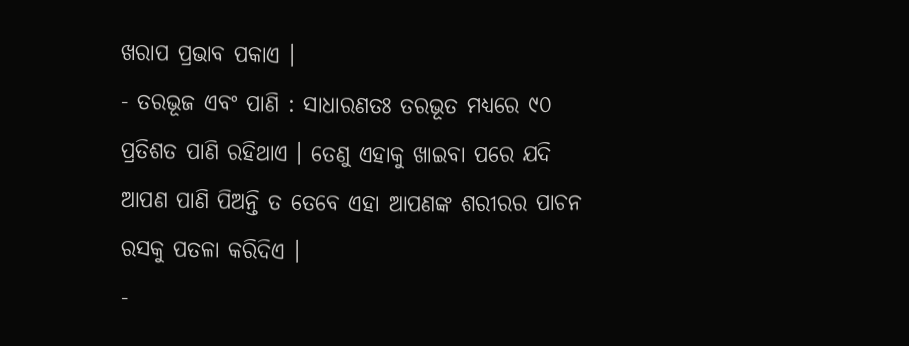ଖରାପ ପ୍ରଭାବ ପକାଏ ।
- ତରଭୂଜ ଏବଂ ପାଣି : ସାଧାରଣତଃ ତରଭୂତ ମଧ୍ୟରେ ୯୦ ପ୍ରତିଶତ ପାଣି ରହିଥାଏ । ତେଣୁ ଏହାକୁ ଖାଇବା ପରେ ଯଦି ଆପଣ ପାଣି ପିଅନ୍ତି ତ ତେବେ ଏହା ଆପଣଙ୍କ ଶରୀରର ପାଚନ ରସକୁ ପତଳା କରିଦିଏ ।
-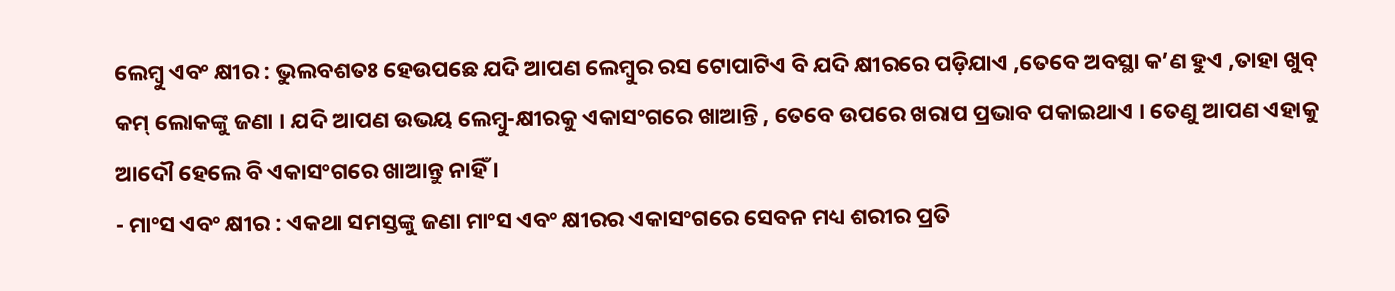ଲେମ୍ବୁ ଏବଂ କ୍ଷୀର : ଭୁଲବଶତଃ ହେଉପଛେ ଯଦି ଆପଣ ଲେମ୍ବୁର ରସ ଟୋପାଟିଏ ବି ଯଦି କ୍ଷୀରରେ ପଡ଼ିଯାଏ ,ତେବେ ଅବସ୍ଥା କ’ଣ ହୁଏ ,ତାହା ଖୁବ୍ କମ୍ ଲୋକଙ୍କୁ ଜଣା । ଯଦି ଆପଣ ଉଭୟ ଲେମ୍ବୁ-କ୍ଷୀରକୁ ଏକାସଂଗରେ ଖାଆନ୍ତି , ତେବେ ଉପରେ ଖରାପ ପ୍ରଭାବ ପକାଇଥାଏ । ତେଣୁ ଆପଣ ଏହାକୁ ଆଦୌ ହେଲେ ବି ଏକାସଂଗରେ ଖାଆନ୍ତୁ ନାହିଁ ।
- ମାଂସ ଏବଂ କ୍ଷୀର : ଏକଥା ସମସ୍ତଙ୍କୁ ଜଣା ମାଂସ ଏବଂ କ୍ଷୀରର ଏକାସଂଗରେ ସେବନ ମଧ୍ୟ ଶରୀର ପ୍ରତି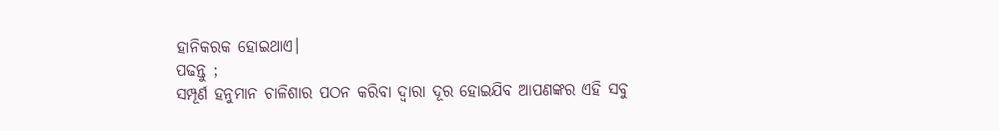ହାନିକରକ ହୋଇଥାଏ।
ପଢନ୍ତୁ ;
ସମ୍ପୂର୍ଣ ହନୁମାନ ଚାଳିଶାର ପଠନ କରିବା ଦ୍ଵାରା ଦୂର ହୋଇଯିବ ଆପଣଙ୍କର ଏହି ସବୁ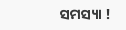ସମସ୍ୟା !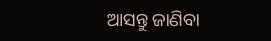ଆସନ୍ତୁ ଜାଣିବା